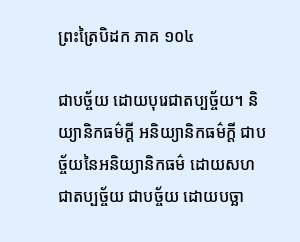ព្រះត្រៃបិដក ភាគ ១០៤

ជាបច្ច័យ ដោយបុរេជាតប្បច្ច័យ។ និយ្យានិកធម៌ក្តី អនិយ្យានិកធម៌ក្តី ជាបច្ច័យនៃអនិយ្យានិកធម៌ ដោយសហជាតប្បច្ច័យ ជាបច្ច័យ ដោយបច្ឆា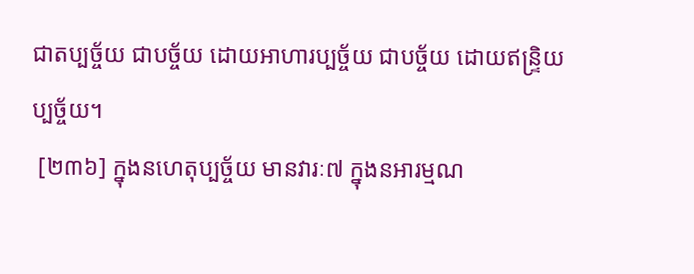ជាតប្បច្ច័យ ជាបច្ច័យ ដោយអាហារប្បច្ច័យ ជាបច្ច័យ ដោយឥន្រ្ទិយប្បច្ច័យ។
 [២៣៦] ក្នុងនហេតុប្បច្ច័យ មានវារៈ៧ ក្នុងនអារម្មណ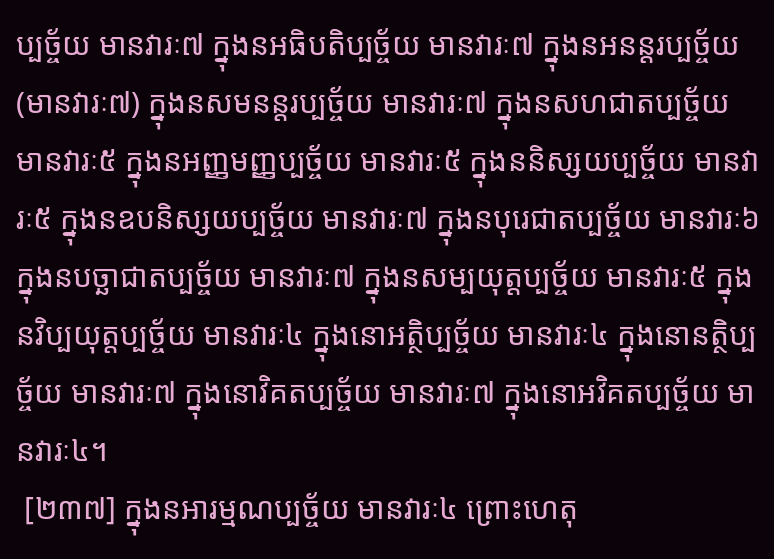ប្បច្ច័យ មានវារៈ៧ ក្នុងនអធិបតិប្បច្ច័យ មានវារៈ៧ ក្នុងនអនន្តរប្បច្ច័យ (មានវារៈ៧) ក្នុងនសមនន្តរប្បច្ច័យ មានវារៈ៧ ក្នុងនសហជាតប្បច្ច័យ មានវារៈ៥ ក្នុងនអញ្ញមញ្ញប្បច្ច័យ មានវារៈ៥ ក្នុងននិស្សយប្បច្ច័យ មានវារៈ៥ ក្នុងនឧបនិស្សយប្បច្ច័យ មានវារៈ៧ ក្នុងនបុរេជាតប្បច្ច័យ មានវារៈ៦ ក្នុងនបច្ឆាជាតប្បច្ច័យ មានវារៈ៧ ក្នុងនសម្បយុត្តប្បច្ច័យ មានវារៈ៥ ក្នុងនវិប្បយុត្តប្បច្ច័យ មានវារៈ៤ ក្នុងនោអត្ថិប្បច្ច័យ មានវារៈ៤ ក្នុងនោនត្ថិប្បច្ច័យ មានវារៈ៧ ក្នុងនោវិគតប្បច្ច័យ មានវារៈ៧ ក្នុងនោអវិគតប្បច្ច័យ មានវារៈ៤។
 [២៣៧] ក្នុងនអារម្មណប្បច្ច័យ មានវារៈ៤ ព្រោះហេតុ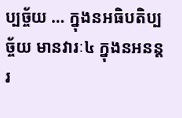ប្បច្ច័យ … ក្នុងនអធិបតិប្បច្ច័យ មានវារៈ៤ ក្នុងនអនន្តរ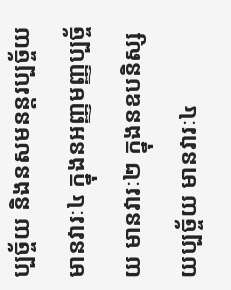ប្បច្ច័យ និងនសមនន្តរប្បច្ច័យ មានវារៈ៤ ក្នុងនអញ្ញមញ្ញប្បច្ច័យ មានវារៈ២ ក្នុងនឧបនិស្សយប្បច្ច័យ មានវារៈ៤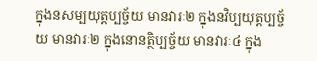ក្នុងនសម្បយុត្តប្បច្ច័យ មានវារៈ២ ក្នុងនវិប្បយុត្តប្បច្ច័យ មានវារៈ២ ក្នុងនោនត្ថិប្បច្ច័យ មានវារៈ៤ ក្នុង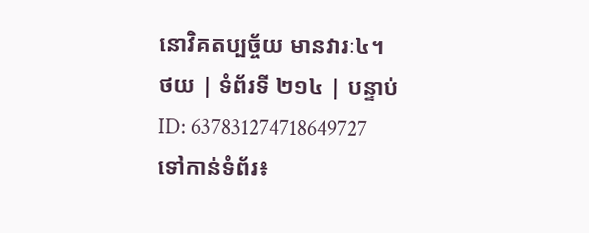នោវិគតប្បច្ច័យ មានវារៈ៤។
ថយ | ទំព័រទី ២១៤ | បន្ទាប់
ID: 637831274718649727
ទៅកាន់ទំព័រ៖